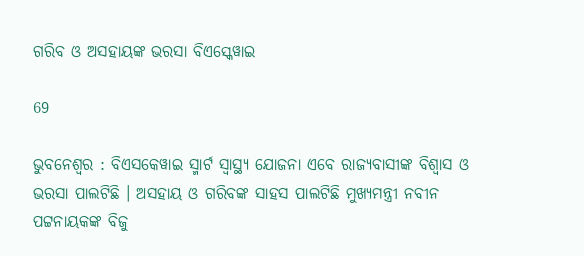ଗରିବ ଓ ଅସହାୟଙ୍କ ଭରସା ବିଏସ୍କେୱାଇ

69

ଭୁବନେଶ୍ୱର : ବିଏସକେୱାଇ ସ୍ମାର୍ଟ ସ୍ୱାସ୍ଥ୍ୟ ଯୋଜନା ଏବେ ରାଜ୍ୟବାସୀଙ୍କ ବିଶ୍ୱାସ ଓ ଭରସା ପାଲଟିଛି । ଅସହାୟ ଓ ଗରିବଙ୍କ ସାହସ ପାଲଟିଛି ମୁଖ୍ୟମନ୍ତ୍ରୀ ନବୀନ ପଟ୍ଟନାୟକଙ୍କ ବିଜୁ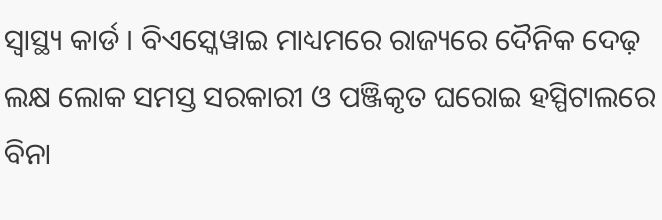ସ୍ୱାସ୍ଥ୍ୟ କାର୍ଡ । ବିଏସ୍କେୱାଇ ମାଧ୍ୟମରେ ରାଜ୍ୟରେ ଦୈନିକ ଦେଢ଼ ଲକ୍ଷ ଲୋକ ସମସ୍ତ ସରକାରୀ ଓ ପଞ୍ଜିକୃତ ଘରୋଇ ହସ୍ପିଟାଲରେ ବିନା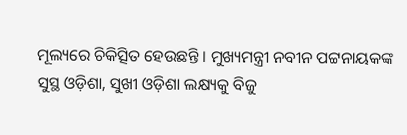ମୂଲ୍ୟରେ ଚିକିତ୍ସିତ ହେଉଛନ୍ତି । ମୁଖ୍ୟମନ୍ତ୍ରୀ ନବୀନ ପଟ୍ଟନାୟକଙ୍କ ସୁସ୍ଥ ଓଡ଼ିଶା, ସୁଖୀ ଓଡ଼ିଶା ଲକ୍ଷ୍ୟକୁ ବିଜୁ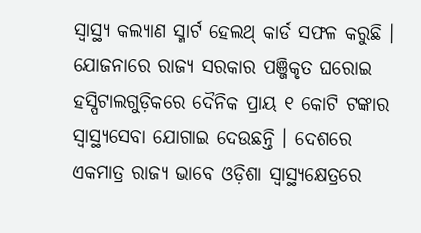ସ୍ୱାସ୍ଥ୍ୟ କଲ୍ୟାଣ ସ୍ମାର୍ଟ ହେଲଥ୍ କାର୍ଡ ସଫଳ କରୁଛି । ଯୋଜନାରେ ରାଜ୍ୟ ସରକାର ପଞ୍ଜିକୃତ ଘରୋଇ ହସ୍ପିଟାଲଗୁଡ଼ିକରେ ଦୈନିକ ପ୍ରାୟ ୧ କୋଟି ଟଙ୍କାର ସ୍ୱାସ୍ଥ୍ୟସେବା ଯୋଗାଇ ଦେଉଛନ୍ତି । ଦେଶରେ ଏକମାତ୍ର ରାଜ୍ୟ ଭାବେ ଓଡ଼ିଶା ସ୍ୱାସ୍ଥ୍ୟକ୍ଷେତ୍ରରେ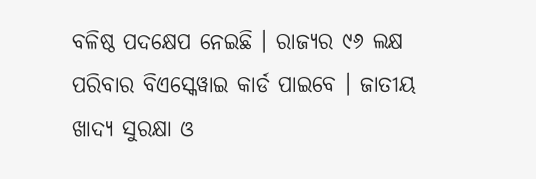ବଳିଷ୍ଠ ପଦକ୍ଷେପ ନେଇଛି । ରାଜ୍ୟର ୯୬ ଲକ୍ଷ ପରିବାର ବିଏସ୍କେୱାଇ କାର୍ଡ ପାଇବେ । ଜାତୀୟ ଖାଦ୍ୟ ସୁରକ୍ଷା ଓ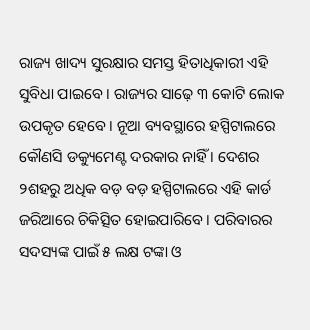ରାଜ୍ୟ ଖାଦ୍ୟ ସୁରକ୍ଷାର ସମସ୍ତ ହିତାଧିକାରୀ ଏହି ସୁବିଧା ପାଇବେ । ରାଜ୍ୟର ସାଢ଼େ ୩ କୋଟି ଲୋକ ଉପକୃତ ହେବେ । ନୂଆ ବ୍ୟବସ୍ଥାରେ ହସ୍ପିଟାଲରେ କୌଣସି ଡକ୍ୟୁମେଣ୍ଟ ଦରକାର ନାହିଁ । ଦେଶର ୨ଶହରୁ ଅଧିକ ବଡ଼ ବଡ଼ ହସ୍ପିଟାଲରେ ଏହି କାର୍ଡ ଜରିଆରେ ଚିକିତ୍ସିତ ହୋଇପାରିବେ । ପରିବାରର ସଦସ୍ୟଙ୍କ ପାଇଁ ୫ ଲକ୍ଷ ଟଙ୍କା ଓ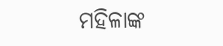ମହିଳାଙ୍କ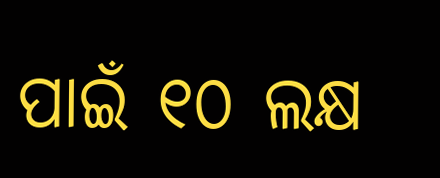ପାଇଁ ୧୦ ଲକ୍ଷ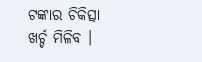ଟଙ୍କାର ଚିକିତ୍ସା ଖର୍ଚ୍ଚ ମିଳିବ ।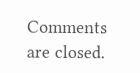Comments are closed.